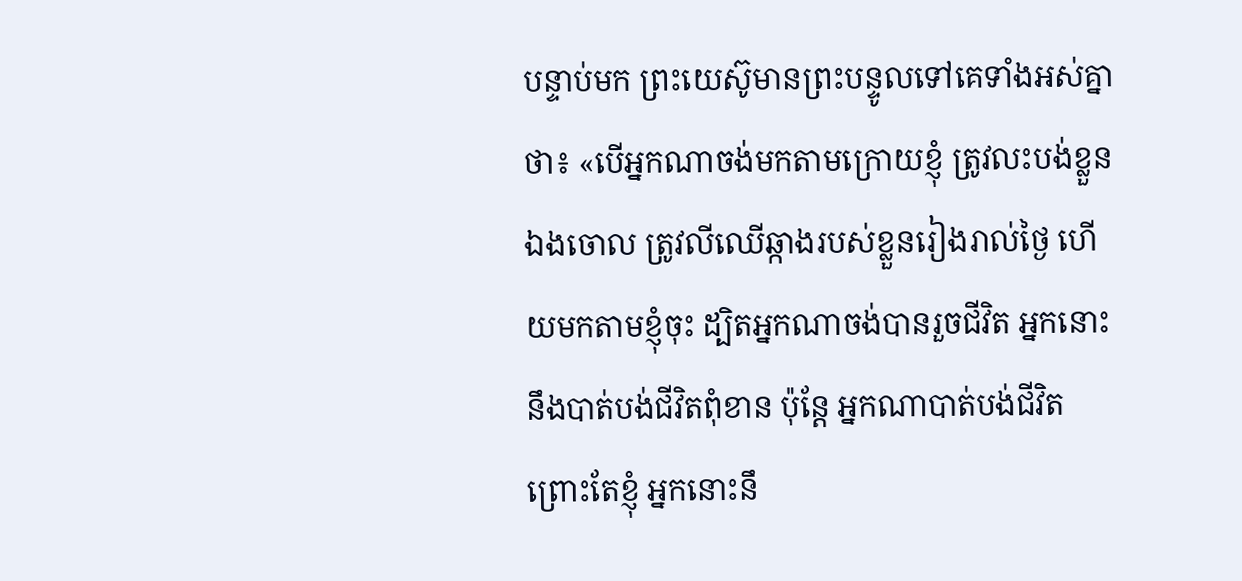បន្ទាប់មក ព្រះយេស៊ូមានព្រះបន្ទូលទៅគេទាំងអស់គ្នាថា៖ «បើអ្នកណាចង់មកតាមក្រោយខ្ញុំ ត្រូវលះបង់ខ្លួនឯងចោល ត្រូវលីឈើឆ្កាងរបស់ខ្លួនរៀងរាល់ថ្ងៃ ហើយមកតាមខ្ញុំចុះ ដ្បិតអ្នកណាចង់បានរួចជីវិត អ្នកនោះនឹងបាត់បង់ជីវិតពុំខាន ប៉ុន្តែ អ្នកណាបាត់បង់ជីវិត ព្រោះតែខ្ញុំ អ្នកនោះនឹ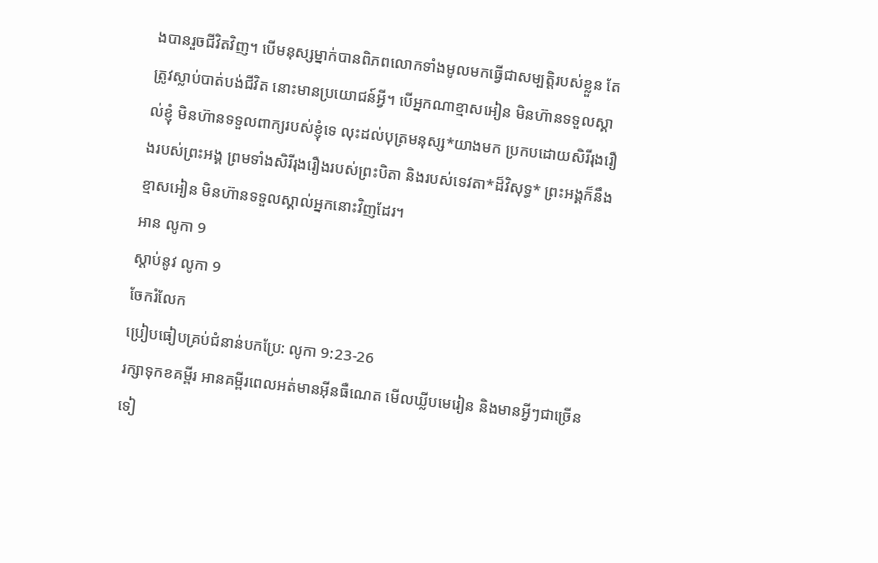ងបានរួចជីវិតវិញ។ បើមនុស្សម្នាក់បានពិភពលោកទាំងមូលមកធ្វើជាសម្បត្តិរបស់ខ្លួន តែត្រូវស្លាប់បាត់បង់ជីវិត នោះមានប្រយោជន៍អ្វី។ បើអ្នកណាខ្មាសអៀន មិនហ៊ានទទួលស្គាល់ខ្ញុំ មិនហ៊ានទទួលពាក្យរបស់ខ្ញុំទេ លុះដល់បុត្រមនុស្ស*យាងមក ប្រកបដោយសិរីរុងរឿងរបស់ព្រះអង្គ ព្រមទាំងសិរីរុងរឿងរបស់ព្រះបិតា និងរបស់ទេវតា*ដ៏វិសុទ្ធ* ព្រះអង្គក៏នឹងខ្មាសអៀន មិនហ៊ានទទួលស្គាល់អ្នកនោះវិញដែរ។
អាន លូកា 9
ស្ដាប់នូវ លូកា 9
ចែករំលែក
ប្រៀបធៀបគ្រប់ជំនាន់បកប្រែ: លូកា 9:23-26
រក្សាទុកខគម្ពីរ អានគម្ពីរពេលអត់មានអ៊ីនធឺណេត មើលឃ្លីបមេរៀន និងមានអ្វីៗជាច្រើនទៀ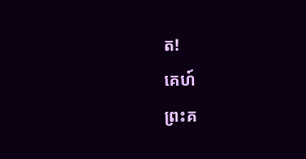ត!
គេហ៍
ព្រះគ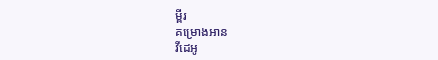ម្ពីរ
គម្រោងអាន
វីដេអូ